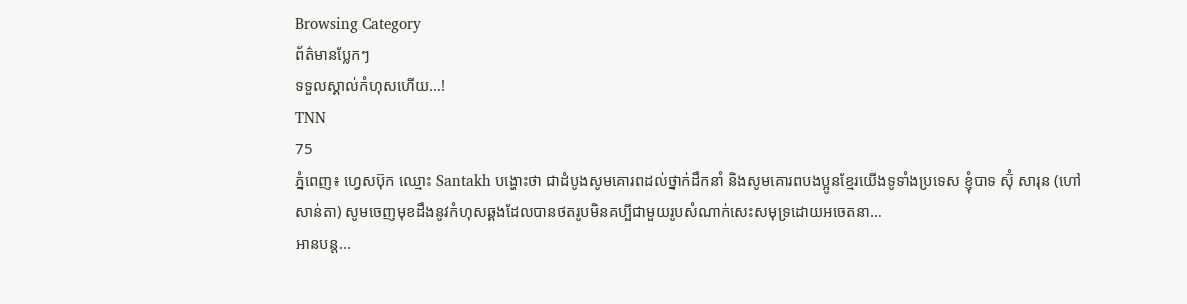Browsing Category
ព័ត៌មានប្លែកៗ
ទទួលស្គាល់កំហុសហើយ…!
TNN
75
ភ្នំពេញ៖ ហ្វេសប៊ុក ឈ្មោះ Santakh បង្ហោះថា ជាដំបូងសូមគោរពដល់ថ្នាក់ដឹកនាំ និងសូមគោរពបងប្អូនខ្មែរយើងទូទាំងប្រទេស ខ្ញុំបាទ ស៊ុំ សារុន (ហៅសាន់តា) សូមចេញមុខដឹងនូវកំហុសឆ្គងដែលបានថតរូបមិនគប្បីជាមួយរូបសំណាក់សេះសមុទ្រដោយអចេតនា…
អានបន្ត...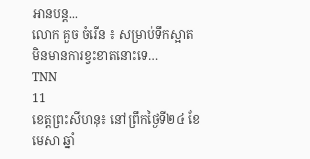អានបន្ត...
លោក គួច ចំរើន ៖ សម្រាប់ទឹកស្អាតមិនមានការខ្វះខាតនោះទេ…
TNN
11
ខេត្តព្រះសីហនុ៖ នៅព្រឹកថ្ងៃទី២៤ ខែមេសា ឆ្នាំ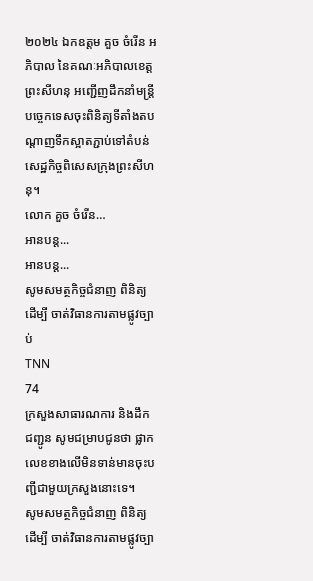២០២៤ ឯកឧត្តម គួច ចំរើន អភិបាល នៃគណៈអភិបាលខេត្តព្រះសីហនុ អញ្ជើញដឹកនាំមន្ត្រីបច្ចេកទេសចុះពិនិត្យទីតាំងតបណ្តាញទឹកស្អាតភ្ជាប់ទៅតំបន់សេដ្ឋកិច្ចពិសេសក្រុងព្រះសីហនុ។
លោក គួច ចំរើន…
អានបន្ត...
អានបន្ត...
សូមសមត្ថកិច្ចជំនាញ ពិនិត្យដើម្បី ចាត់វិធានការតាមផ្លូវច្បាប់
TNN
74
ក្រសួងសាធារណការ និងដឹកជញ្ជូន សូមជម្រាបជូនថា ផ្លាកលេខខាងលើមិនទាន់មានចុះបញ្ជីជាមួយក្រសួងនោះទេ។
សូមសមត្ថកិច្ចជំនាញ ពិនិត្យដើម្បី ចាត់វិធានការតាមផ្លូវច្បា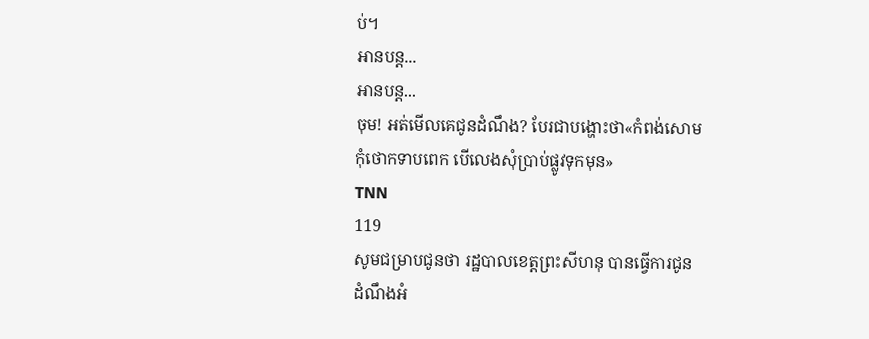ប់។
អានបន្ត...
អានបន្ត...
ចុម! អត់មើលគេជូនដំណឹង? បែរជាបង្ហោះថា«កំពង់សោម កុំថោកទាបពេក បើលេងសុំប្រាប់ផ្លូវទុកមុន»
TNN
119
សូមជម្រាបជូនថា រដ្ឋបាលខេត្តព្រះសីហនុ បានធ្វើការជូនដំណឹងអំ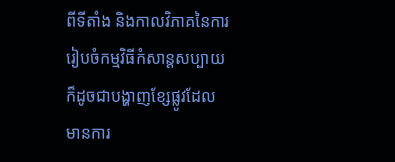ពីទីតាំង និងកាលវិភាគនៃការរៀបចំកម្មវិធីកំសាន្តសប្បាយ ក៏ដូចជាបង្ហាញខ្សែផ្លូវដែលមានការ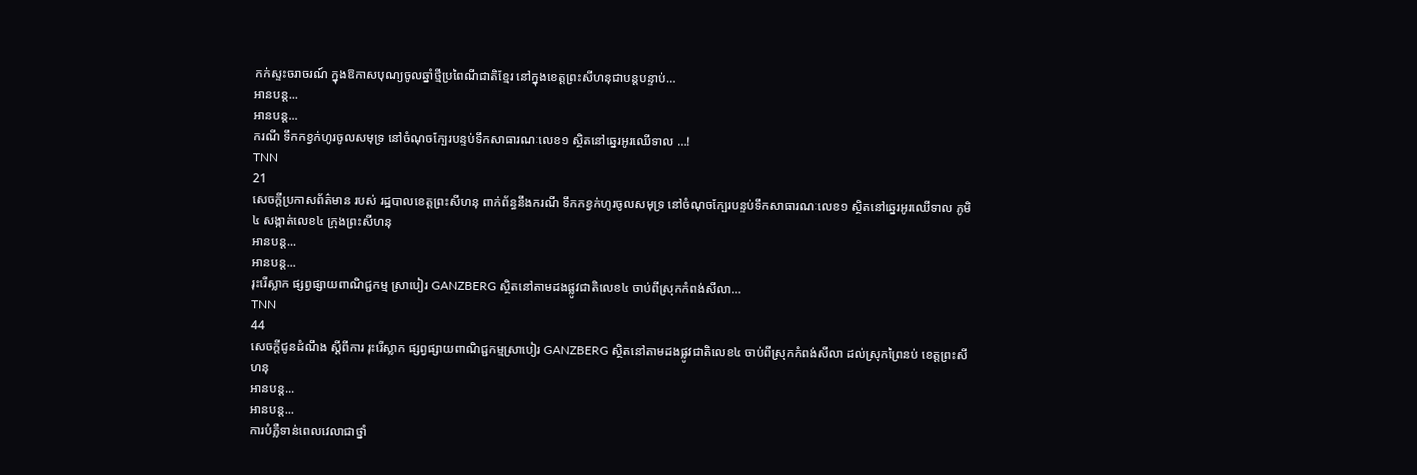កក់ស្ទះចរាចរណ៍ ក្នុងឱកាសបុណ្យចូលឆ្នាំថ្មីប្រពៃណីជាតិខ្មែរ នៅក្នុងខេត្តព្រះសីហនុជាបន្តបន្ទាប់…
អានបន្ត...
អានបន្ត...
ករណី ទឹកកខ្វក់ហូរចូលសមុទ្រ នៅចំណុចក្បែរបន្ទប់ទឹកសាធារណៈលេខ១ ស្ថិតនៅឆ្នេរអូរឈើទាល …!
TNN
21
សេចក្តីប្រកាសព័ត៌មាន របស់ រដ្ឋបាលខេត្តព្រះសីហនុ ពាក់ព័ន្ធនឹងករណី ទឹកកខ្វក់ហូរចូលសមុទ្រ នៅចំណុចក្បែរបន្ទប់ទឹកសាធារណៈលេខ១ ស្ថិតនៅឆ្នេរអូរឈើទាល ភូមិ៤ សង្កាត់លេខ៤ ក្រុងព្រះសីហនុ
អានបន្ត...
អានបន្ត...
រុះរើស្លាក ផ្សព្វផ្សាយពាណិជ្ជកម្ម ស្រាបៀរ GANZBERG ស្ថិតនៅតាមដងផ្លូវជាតិលេខ៤ ចាប់ពីស្រុកកំពង់សីលា…
TNN
44
សេចក្តីជូនដំណឹង ស្តីពីការ រុះរើស្លាក ផ្សព្វផ្សាយពាណិជ្ជកម្មស្រាបៀរ GANZBERG ស្ថិតនៅតាមដងផ្លូវជាតិលេខ៤ ចាប់ពីស្រុកកំពង់សីលា ដល់ស្រុកព្រៃនប់ ខេត្តព្រះសីហនុ
អានបន្ត...
អានបន្ត...
ការបំភ្លឺទាន់ពេលវេលាជាថ្នាំ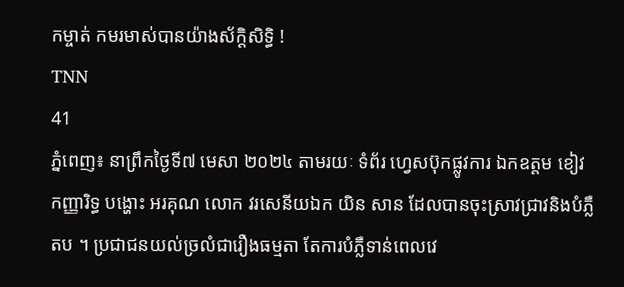កម្ចាត់ កមរមាស់បានយ៉ាងស័ក្តិសិទ្ធិ !
TNN
41
ភ្នំពេញ៖ នាព្រឹកថ្ងៃទី៧ មេសា ២០២៤ តាមរយៈ ទំព័រ ហ្វេសប៊ុកផ្លូវការ ឯកឧត្តម ខៀវ កញ្ញារិទ្ធ បង្ហោះ អរគុណ លោក វរសេនីយឯក យិន សាន ដែលបានចុះស្រាវជ្រាវនិងបំភ្លឺតប ។ ប្រជាជនយល់ច្រលំជារឿងធម្មតា តែការបំភ្លឺទាន់ពេលវេ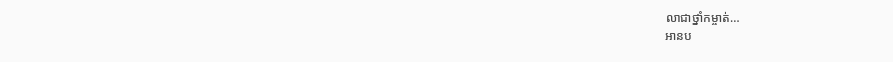លាជាថ្នាំកម្ចាត់…
អានប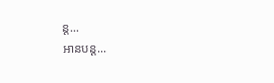ន្ត...
អានបន្ត...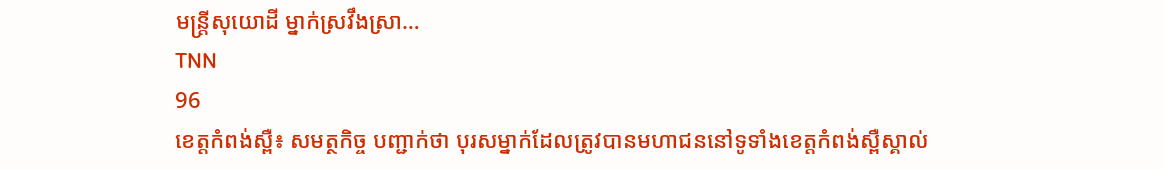មន្រ្តីសុយោដី ម្នាក់ស្រវឹងស្រា…
TNN
96
ខេត្តកំពង់ស្ពឺ៖ សមត្ថកិច្ច បញ្ជាក់ថា បុរសម្នាក់ដែលត្រូវបានមហាជននៅទូទាំងខេត្តកំពង់ស្ពឺស្គាល់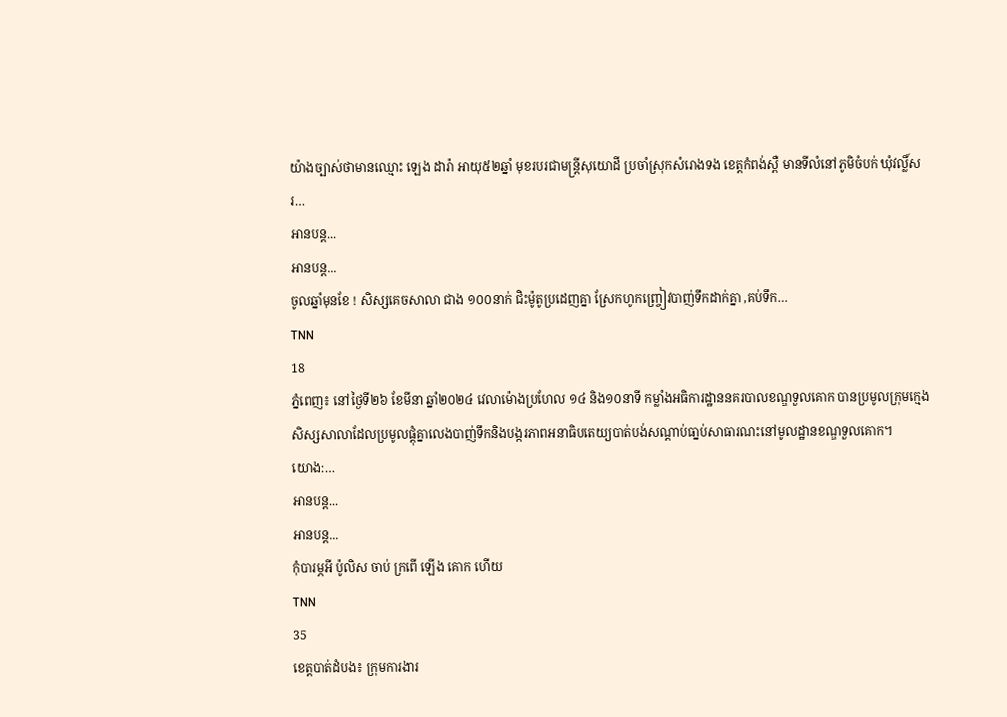យ៉ាងច្បាស់ថាមានឈ្មោះ ឡេង ដារ៉ា អាយុ៥២ឆ្នាំ មុខរបរជាមន្រ្តីសុយោដី ប្រចាំស្រុកសំរោងទង ខេត្ដកំពង់ស្ពឺ មានទីលំនៅភូមិចំបក់ ឃុំវល្លិ៍សរ…
អានបន្ត...
អានបន្ត...
ចូលឆ្នាំមុនខែ ! សិស្សគេចសាលា ជាង ១០០នាក់ ជិះម៉ូតូប្រដេញគ្នា ស្រែកហូកញ្ច្រៀវបាញ់ទឹកដាក់គ្នា ,គប់ទឹក…
TNN
18
ភ្នំពេញ៖ នៅថ្ងៃទី២៦ ខែមីនា ឆ្នាំ២០២៤ វេលាម៉ោងប្រហែល ១៤ និង១០នាទី កម្លាំងអធិការដ្ឋាននគរបាលខណ្ឌទួលគោក បានប្រមូលក្រុមក្មេងសិស្សសាលាដែលប្រមូលផ្តុំគ្នាលេងបាញ់ទឹកនិងបង្ករភាពអនាធិបតេយ្យបាត់បង់សណ្ដាប់ធា្នប់សាធារណះនៅមូលដ្ឋានខណ្ឌទួលគោក។
យោង:…
អានបន្ត...
អានបន្ត...
កុំបារម្ភអី ប៉ូលិស ចាប់ ក្រពើ ឡើង គោក ហើយ
TNN
35
ខេត្តបាត់ដំបង៖ ក្រុមការងារ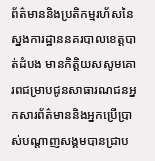ព័ត៌មាននិងប្រតិកម្មរហ័សនៃស្នងការដ្ឋាននគរបាលខេត្តបាត់ដំបង មានកិត្តិយសសូមគោរពជម្រាបជូនសាធារណជនអ្នកសារព័ត៌មាននិងអ្នកប្រើប្រាស់បណ្តាញសង្គមបានជ្រាប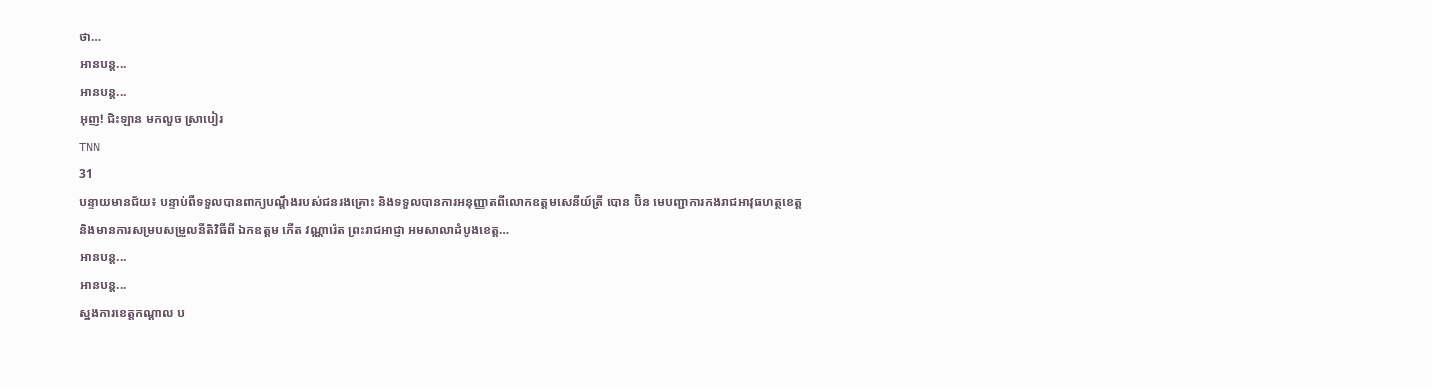ថា…
អានបន្ត...
អានបន្ត...
អុញ! ជិះឡាន មកលួច ស្រាបៀរ
TNN
31
បន្ទាយមានជ័យ៖ បន្ទាប់ពីទទួលបានពាក្យបណ្តឹងរបស់ជនរងគ្រោះ និងទទួលបានការអនុញ្ញាតពីលោកឧត្តមសេនីយ៍ត្រី បោន ប៊ិន មេបញ្ជាការកងរាជអាវុធហត្ថខេត្ត និងមានការសម្របសម្រួលនីតិវិធីពី ឯកឧត្តម កើត វណ្ណារ៉េត ព្រះរាជអាជ្ញា អមសាលាដំបូងខេត្ត…
អានបន្ត...
អានបន្ត...
ស្នងការខេត្តកណ្តាល ប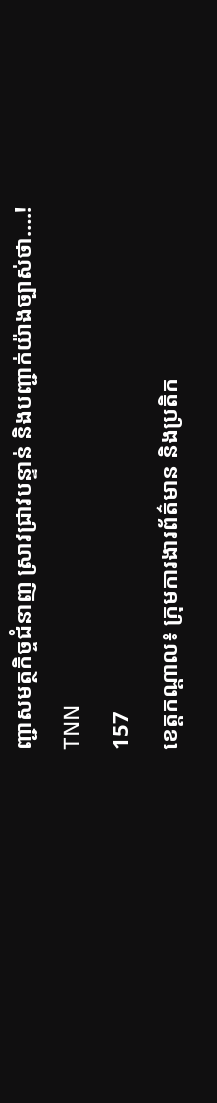ញ្ជាសមត្ថកិច្ចជំនាញ ស្រាវជ្រាវបន្ទាន់ និងបញ្ជាក់យ៉ាងច្បាស់ថា….!
TNN
157
ខេត្តកណ្តាល៖ ក្រុមការងារព័ត៌មាន និងប្រតិក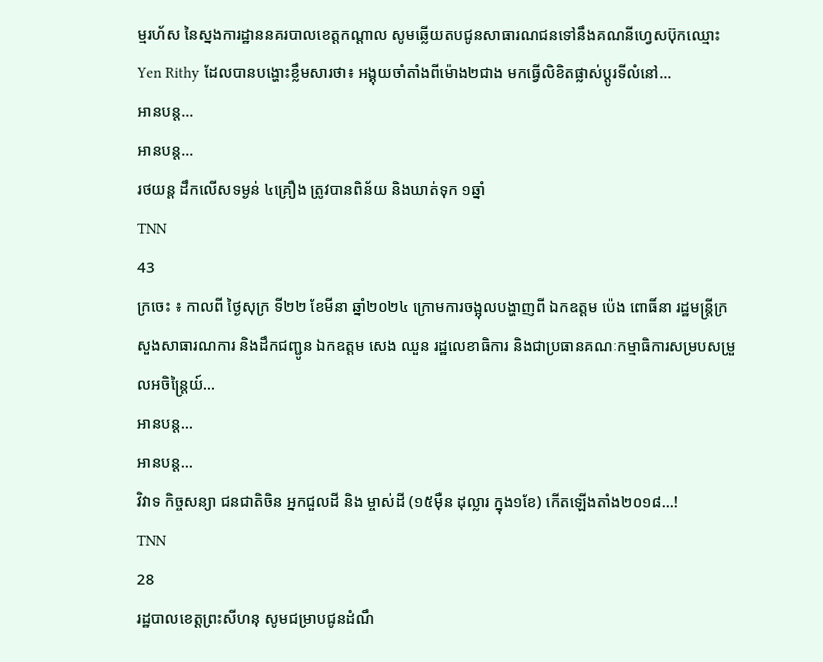ម្មរហ័ស នៃស្នងការដ្ឋាននគរបាលខេត្តកណ្តាល សូមឆ្លើយតបជូនសាធារណជនទៅនឹងគណនីហ្វេសប៊ុកឈ្មោះ Yen Rithy ដែលបានបង្ហោះខ្លឹមសារថា៖ អង្គុយចាំតាំងពីម៉ោង២ជាង មកធ្វេីលិខិតផ្លាស់ប្តូរទីលំនៅ…
អានបន្ត...
អានបន្ត...
រថយន្ដ ដឹកលើសទម្ងន់ ៤គ្រឿង ត្រូវបានពិន័យ និងឃាត់ទុក ១ឆ្នាំ
TNN
43
ក្រចេះ ៖ កាលពី ថ្ងៃសុក្រ ទី២២ ខែមីនា ឆ្នាំ២០២៤ ក្រោមការចង្អុលបង្ហាញពី ឯកឧត្តម ប៉េង ពោធិ៍នា រដ្ឋមន្រ្តីក្រសួងសាធារណការ និងដឹកជញ្ជូន ឯកឧត្តម សេង ឈួន រដ្ឋលេខាធិការ និងជាប្រធានគណៈកម្មាធិការសម្របសម្រួលអចិន្ត្រៃយ៍…
អានបន្ត...
អានបន្ត...
វិវាទ កិច្ចសន្យា ជនជាតិចិន អ្នកជួលដី និង ម្ចាស់ដី (១៥ម៉ឺន ដុល្លារ ក្នុង១ខែ) កើតឡើងតាំង២០១៨…!
TNN
28
រដ្ឋបាលខេត្តព្រះសីហនុ សូមជម្រាបជូនដំណឹ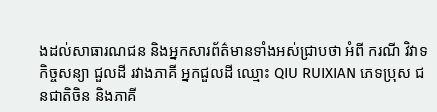ងដល់សាធារណជន និងអ្នកសារព័ត៌មានទាំងអស់ជ្រាបថា អំពី ករណី វិវាទកិច្ចសន្យា ជួលដី រវាងភាគី អ្នកជួលដី ឈ្មោះ QIU RUIXIAN ភេទប្រុស ជនជាតិចិន និងភាគី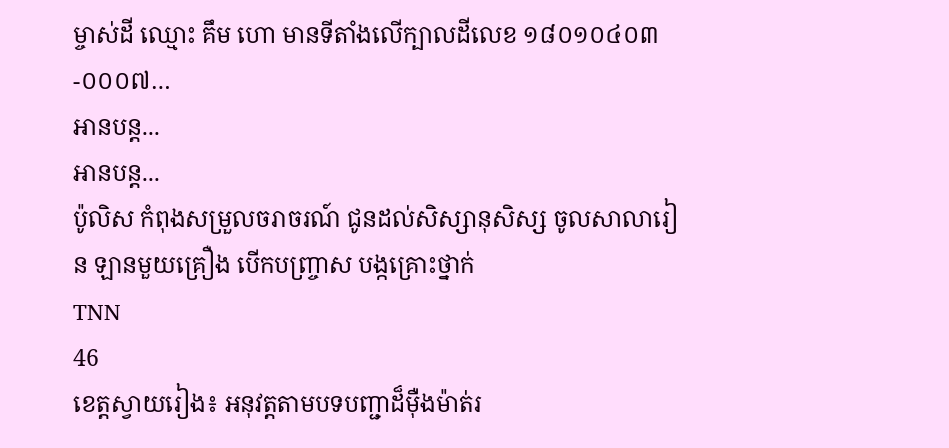ម្ចាស់ដី ឈ្មោះ គឹម ហោ មានទីតាំងលើក្បាលដីលេខ ១៨០១០៤០៣-០០០៧…
អានបន្ត...
អានបន្ត...
ប៉ូលិស កំពុងសម្រួលចរាចរណ៍ ជូនដល់សិស្សានុសិស្ស ចូលសាលារៀន ឡានមួយគ្រឿង បើកបញ្ច្រាស បង្កគ្រោះថ្នាក់
TNN
46
ខេត្តស្វាយរៀង៖ អនុវត្តតាមបទបញ្ជាដ៏ម៉ឺងម៉ាត់រ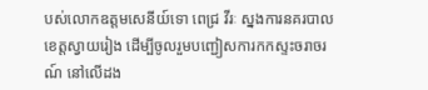បស់លោកឧត្តមសេនីយ៍ទោ ពេជ្រ វីរៈ ស្នងការនគរបាលខេត្តស្វាយរៀង ដើម្បីចូលរួមបញ្ជៀសការកកស្ទះចរាចរណ៍ នៅលើដង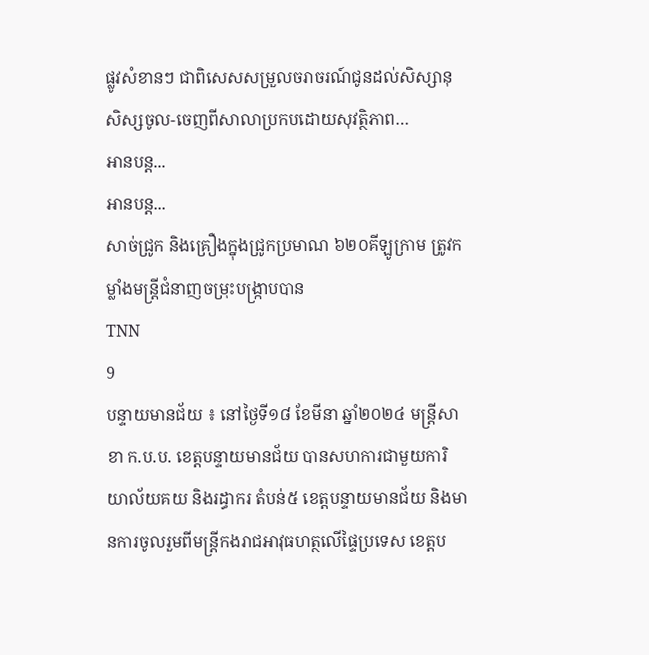ផ្លូវសំខានៗ ជាពិសេសសម្រួលចរាចរណ៍ជូនដល់សិស្សានុសិស្សចូល-ចេញពីសាលាប្រកបដោយសុវត្ថិភាព…
អានបន្ត...
អានបន្ត...
សាច់ជ្រូក និងគ្រឿងក្នុងជ្រូកប្រមាណ ៦២០គីឡូក្រាម ត្រូវកម្លាំងមន្ត្រីជំនាញចម្រុះបង្រ្កាបបាន
TNN
9
បន្ទាយមានជ័យ ៖ នៅថ្ងៃទី១៨ ខែមីនា ឆ្នាំ២០២៤ មន្ត្រីសាខា ក.ប.ប. ខេត្តបន្ទាយមានជ័យ បានសហការជាមួយការិយាល័យគយ និងរដ្ធាករ តំបន់៥ ខេត្តបន្ទាយមានជ័យ និងមានការចូលរួមពីមន្រ្តីកងរាជអាវុធហត្ថលើផ្ទៃប្រទេស ខេត្តប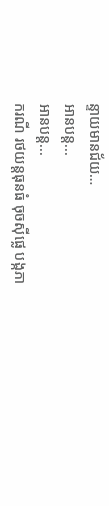ន្ទាយមានជ័យ…
អានបន្ត...
អានបន្ត...
ករណី រថយន្តធុនធំ ចុចស៊ីផ្លេ បង្កភា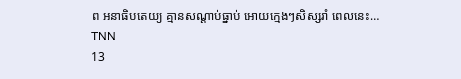ព អនាធិបតេយ្យ គ្មានសណ្ដាប់ធ្នាប់ អោយក្មេងៗសិស្សរាំ ពេលនេះ…
TNN
13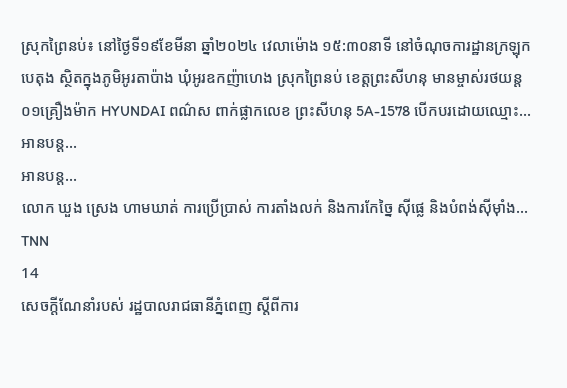ស្រុកព្រៃនប់៖ នៅថ្ងៃទី១៩ខែមីនា ឆ្នាំ២០២៤ វេលាម៉ោង ១៥:៣០នាទី នៅចំណុចការដ្ឋានក្រឡុកបេតុង ស្ថិតក្នុងភូមិអូរតាប៉ាង ឃុំអូរឧកញ៉ាហេង ស្រុកព្រៃនប់ ខេត្តព្រះសីហនុ មានម្ចាស់រថយន្ដ០១គ្រឿងម៉ាក HYUNDAI ពណ៌ស ពាក់ផ្លាកលេខ ព្រះសីហនុ 5A-1578 បើកបរដោយឈ្មោះ…
អានបន្ត...
អានបន្ត...
លោក ឃួង ស្រេង ហាមឃាត់ ការប្រើប្រាស់ ការតាំងលក់ និងការកែច្នៃ ស៊ីផ្លេ និងបំពង់ស៊ីម៉ាំង…
TNN
14
សេចក្តីណែនាំរបស់ រដ្ឋបាលរាជធានីភ្នំពេញ ស្តីពីការ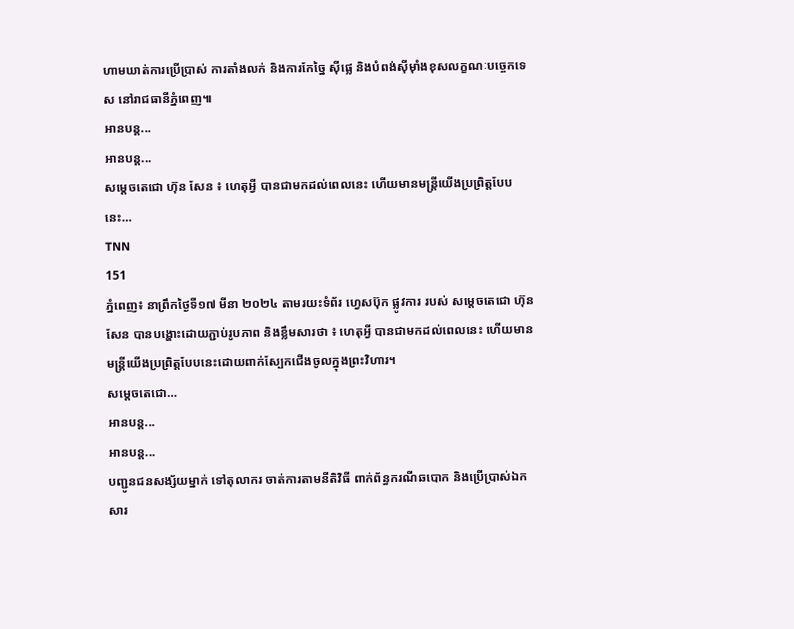ហាមឃាត់ការប្រើប្រាស់ ការតាំងលក់ និងការកែច្នៃ ស៊ីផ្លេ និងបំពង់ស៊ីម៉ាំងខុសលក្ខណៈបច្ចេកទេស នៅរាជធានីភ្នំពេញ៕
អានបន្ត...
អានបន្ត...
សម្តេចតេជោ ហ៊ុន សែន ៖ ហេតុអ្វី បានជាមកដល់ពេលនេះ ហើយមានមន្ត្រីយើងប្រព្រិត្តបែបនេះ…
TNN
151
ភ្នំពេញ៖ នាព្រឹកថ្ងៃទី១៧ មីនា ២០២៤ តាមរយះទំព័រ ហ្វេសប៊ុក ផ្លូវការ របស់ សម្តេចតេជោ ហ៊ុន សែន បានបង្ហោះដោយភ្ជាប់រូបភាព និងខ្លឹមសារថា ៖ ហេតុអ្វី បានជាមកដល់ពេលនេះ ហើយមានមន្ត្រីយើងប្រព្រិត្តបែបនេះដោយពាក់ស្បែកជើងចូលក្នុងព្រះវិហារ។
សម្តេចតេជោ…
អានបន្ត...
អានបន្ត...
បញ្ជូនជនសង្ស័យម្នាក់ ទៅតុលាករ ចាត់ការតាមនីតិវិធី ពាក់ព័ន្ធករណីឆបោក និងប្រើប្រាស់ឯកសារ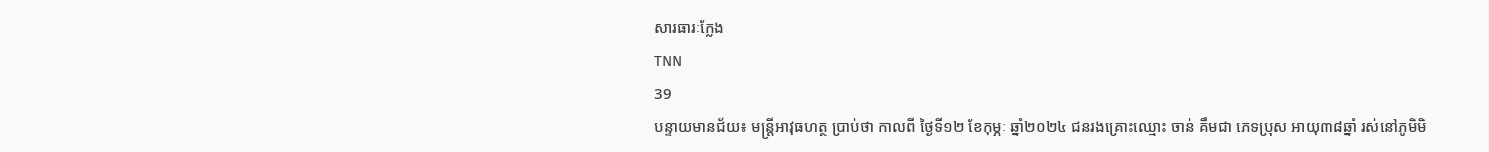សារធារៈក្លែង
TNN
39
បន្ទាយមានជ័យ៖ មន្ត្រីអាវុធហត្ថ ប្រាប់ថា កាលពី ថ្ងៃទី១២ ខែកុម្ភៈ ឆ្នាំ២០២៤ ជនរងគ្រោះឈ្មោះ ចាន់ គឹមជា ភេទប្រុស ឣាយុ៣៨ឆ្នាំ រស់នៅភូមិមិ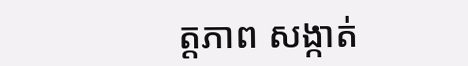ត្តភាព សង្កាត់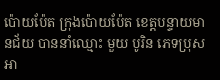ប៉ោយប៉ែត ក្រុងប៉ោយប៉ែត ខេត្តបន្ទាយមានជ័យ បាននាំឈ្មោះ មួយ បូរិន ភេទប្រុស អា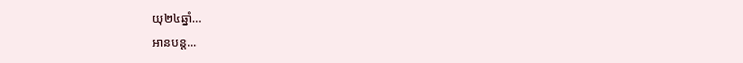យុ២៤ឆ្នាំ…
អានបន្ត...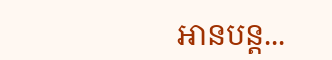អានបន្ត...